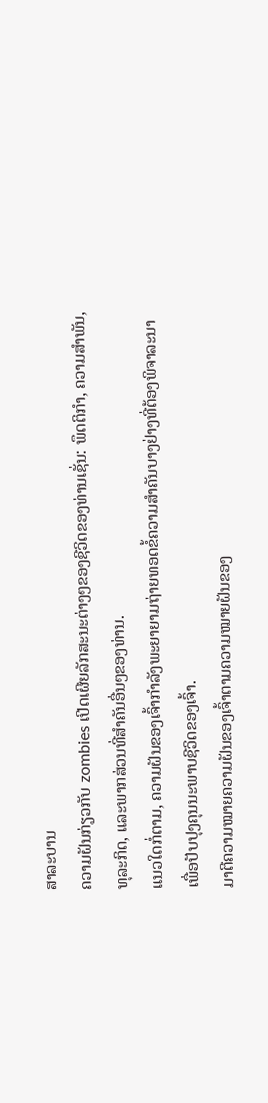ສາລະບານ
ຄວາມຝັນກ່ຽວກັບ zombies ເປີດເຜີຍລັກສະນະຕ່າງໆຂອງຊີວິດຂອງທ່ານເຊັ່ນ: ພຶດຕິກໍາ, ຄວາມສໍາພັນ, ທຸລະກິດ, ແລະພາກສ່ວນທີ່ສໍາຄັນອື່ນໆຂອງທ່ານ.
ແນວໃດກໍ່ຕາມ, ຄວາມຝັນຂອງເຈົ້າກຳລັງພະຍາຍາມຖ່າຍທອດຂໍ້ຄວາມສຳຄັນບາງຢ່າງທີ່ຕ້ອງພິຈາລະນາເພື່ອປັບປຸງຄຸນນະພາບຊີວິດຂອງເຈົ້າ.
ມາຕີຄວາມໝາຍຄວາມຝັນຂອງເຈົ້າຕາມຄວາມໝາຍຝັນຂອງ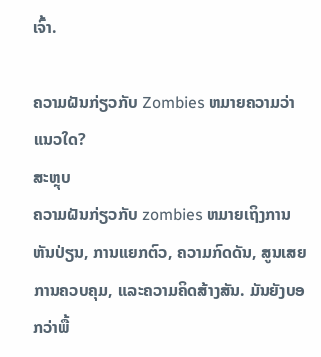ເຈົ້າ.

ຄວາມຝັນກ່ຽວກັບ Zombies ຫມາຍຄວາມວ່າແນວໃດ?
ສະຫຼຸບ
ຄວາມຝັນກ່ຽວກັບ zombies ຫມາຍເຖິງການຫັນປ່ຽນ, ການແຍກຕົວ, ຄວາມກົດດັນ, ສູນເສຍການຄວບຄຸມ, ແລະຄວາມຄິດສ້າງສັນ. ມັນຍັງບອກວ່າພື້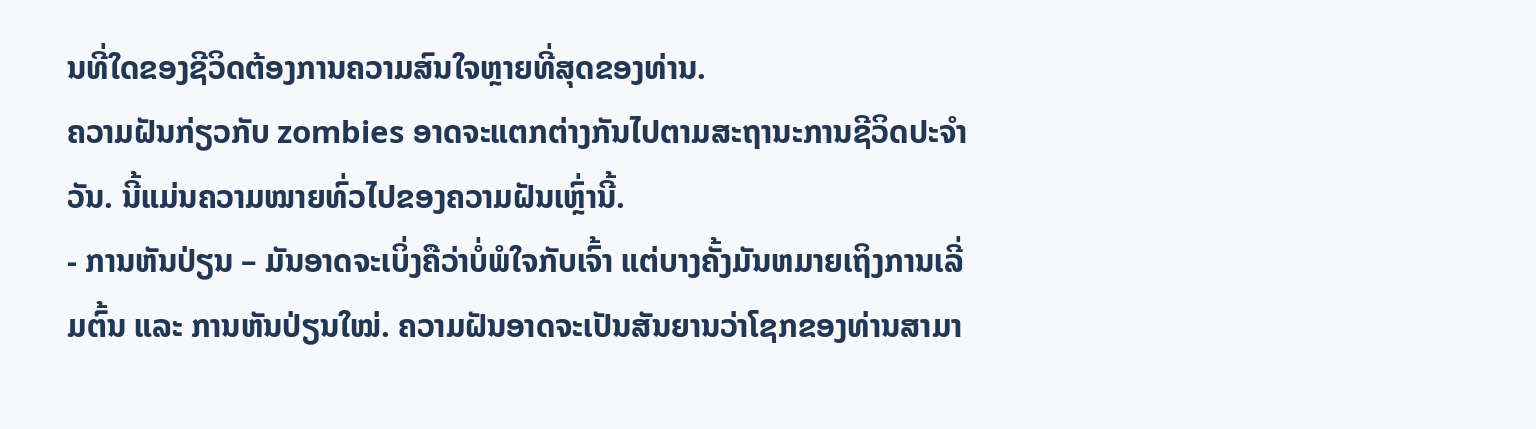ນທີ່ໃດຂອງຊີວິດຕ້ອງການຄວາມສົນໃຈຫຼາຍທີ່ສຸດຂອງທ່ານ.
ຄວາມຝັນກ່ຽວກັບ zombies ອາດຈະແຕກຕ່າງກັນໄປຕາມສະຖານະການຊີວິດປະຈໍາວັນ. ນີ້ແມ່ນຄວາມໝາຍທົ່ວໄປຂອງຄວາມຝັນເຫຼົ່ານີ້.
- ການຫັນປ່ຽນ – ມັນອາດຈະເບິ່ງຄືວ່າບໍ່ພໍໃຈກັບເຈົ້າ ແຕ່ບາງຄັ້ງມັນຫມາຍເຖິງການເລີ່ມຕົ້ນ ແລະ ການຫັນປ່ຽນໃໝ່. ຄວາມຝັນອາດຈະເປັນສັນຍານວ່າໂຊກຂອງທ່ານສາມາ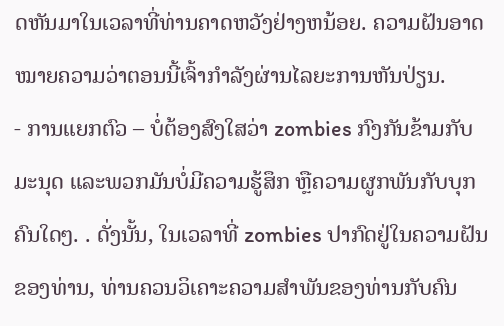ດຫັນມາໃນເວລາທີ່ທ່ານຄາດຫວັງຢ່າງຫນ້ອຍ. ຄວາມຝັນອາດໝາຍຄວາມວ່າຕອນນີ້ເຈົ້າກຳລັງຜ່ານໄລຍະການຫັນປ່ຽນ.
- ການແຍກຕົວ – ບໍ່ຕ້ອງສົງໃສວ່າ zombies ກົງກັນຂ້າມກັບມະນຸດ ແລະພວກມັນບໍ່ມີຄວາມຮູ້ສຶກ ຫຼືຄວາມຜູກພັນກັບບຸກຄົນໃດໆ. . ດັ່ງນັ້ນ, ໃນເວລາທີ່ zombies ປາກົດຢູ່ໃນຄວາມຝັນຂອງທ່ານ, ທ່ານຄວນວິເຄາະຄວາມສໍາພັນຂອງທ່ານກັບຄົນ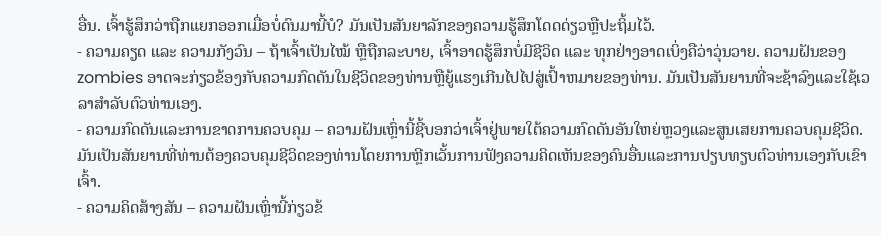ອື່ນ. ເຈົ້າຮູ້ສຶກວ່າຖືກແຍກອອກເມື່ອບໍ່ດົນມານີ້ບໍ? ມັນເປັນສັນຍາລັກຂອງຄວາມຮູ້ສຶກໂດດດ່ຽວຫຼືປະຖິ້ມໄວ້.
- ຄວາມຄຽດ ແລະ ຄວາມກັງວົນ – ຖ້າເຈົ້າເປັນໄໝ້ ຫຼືຖືກລະບາຍ, ເຈົ້າອາດຮູ້ສຶກບໍ່ມີຊີວິດ ແລະ ທຸກຢ່າງອາດເບິ່ງຄືວ່າວຸ່ນວາຍ. ຄວາມຝັນຂອງ zombies ອາດຈະກ່ຽວຂ້ອງກັບຄວາມກົດດັນໃນຊີວິດຂອງທ່ານຫຼືຍູ້ແຮງເກີນໄປໄປສູ່ເປົ້າຫມາຍຂອງທ່ານ. ມັນເປັນສັນຍານທີ່ຈະຊ້າລົງແລະໃຊ້ເວລາສໍາລັບຕົວທ່ານເອງ.
- ຄວາມກົດດັນແລະການຂາດການຄວບຄຸມ – ຄວາມຝັນເຫຼົ່ານີ້ຊີ້ບອກວ່າເຈົ້າຢູ່ພາຍໃຕ້ຄວາມກົດດັນອັນໃຫຍ່ຫຼວງແລະສູນເສຍການຄວບຄຸມຊີວິດ. ມັນເປັນສັນຍານທີ່ທ່ານຕ້ອງຄວບຄຸມຊີວິດຂອງທ່ານໂດຍການຫຼີກເວັ້ນການຟັງຄວາມຄິດເຫັນຂອງຄົນອື່ນແລະການປຽບທຽບຕົວທ່ານເອງກັບເຂົາເຈົ້າ.
- ຄວາມຄິດສ້າງສັນ – ຄວາມຝັນເຫຼົ່ານີ້ກ່ຽວຂ້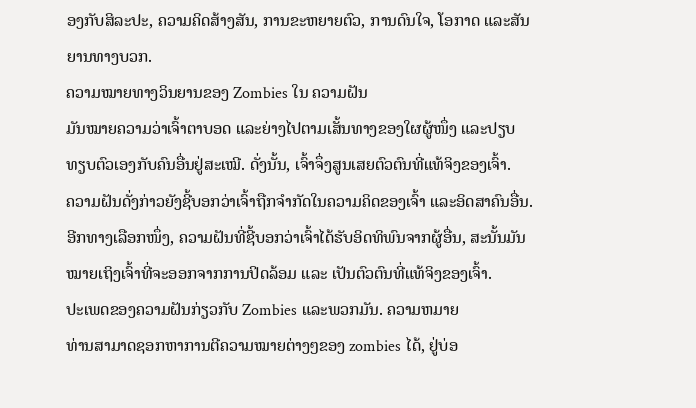ອງກັບສິລະປະ, ຄວາມຄິດສ້າງສັນ, ການຂະຫຍາຍຕົວ, ການດົນໃຈ, ໂອກາດ ແລະສັນຍານທາງບວກ.
ຄວາມໝາຍທາງວິນຍານຂອງ Zombies ໃນ ຄວາມຝັນ
ມັນໝາຍຄວາມວ່າເຈົ້າຕາບອດ ແລະຍ່າງໄປຕາມເສັ້ນທາງຂອງໃຜຜູ້ໜຶ່ງ ແລະປຽບທຽບຕົວເອງກັບຄົນອື່ນຢູ່ສະເໝີ. ດັ່ງນັ້ນ, ເຈົ້າຈຶ່ງສູນເສຍຕົວຕົນທີ່ແທ້ຈິງຂອງເຈົ້າ.
ຄວາມຝັນດັ່ງກ່າວຍັງຊີ້ບອກວ່າເຈົ້າຖືກຈຳກັດໃນຄວາມຄິດຂອງເຈົ້າ ແລະອິດສາຄົນອື່ນ.
ອີກທາງເລືອກໜຶ່ງ, ຄວາມຝັນທີ່ຊີ້ບອກວ່າເຈົ້າໄດ້ຮັບອິດທິພົນຈາກຜູ້ອື່ນ, ສະນັ້ນມັນໝາຍເຖິງເຈົ້າທີ່ຈະອອກຈາກການປິດລ້ອມ ແລະ ເປັນຕົວຕົນທີ່ແທ້ຈິງຂອງເຈົ້າ.
ປະເພດຂອງຄວາມຝັນກ່ຽວກັບ Zombies ແລະພວກມັນ. ຄວາມຫມາຍ
ທ່ານສາມາດຊອກຫາການຕີຄວາມໝາຍຕ່າງໆຂອງ zombies ໄດ້, ຢູ່ບ່ອ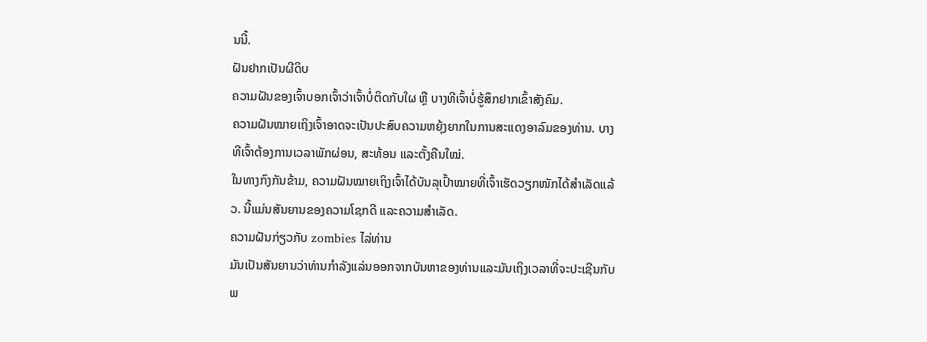ນນີ້.
ຝັນຢາກເປັນຜີດິບ
ຄວາມຝັນຂອງເຈົ້າບອກເຈົ້າວ່າເຈົ້າບໍ່ຕິດກັບໃຜ ຫຼື ບາງທີເຈົ້າບໍ່ຮູ້ສຶກຢາກເຂົ້າສັງຄົມ.
ຄວາມຝັນໝາຍເຖິງເຈົ້າອາດຈະເປັນປະສົບຄວາມຫຍຸ້ງຍາກໃນການສະແດງອາລົມຂອງທ່ານ. ບາງທີເຈົ້າຕ້ອງການເວລາພັກຜ່ອນ, ສະທ້ອນ ແລະຕັ້ງຄືນໃໝ່.
ໃນທາງກົງກັນຂ້າມ, ຄວາມຝັນໝາຍເຖິງເຈົ້າໄດ້ບັນລຸເປົ້າໝາຍທີ່ເຈົ້າເຮັດວຽກໜັກໄດ້ສຳເລັດແລ້ວ. ນີ້ແມ່ນສັນຍານຂອງຄວາມໂຊກດີ ແລະຄວາມສໍາເລັດ.
ຄວາມຝັນກ່ຽວກັບ zombies ໄລ່ທ່ານ
ມັນເປັນສັນຍານວ່າທ່ານກໍາລັງແລ່ນອອກຈາກບັນຫາຂອງທ່ານແລະມັນເຖິງເວລາທີ່ຈະປະເຊີນກັບພ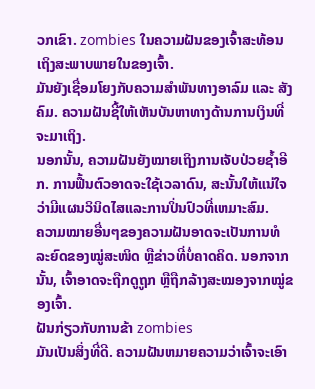ວກເຂົາ. zombies ໃນຄວາມຝັນຂອງເຈົ້າສະທ້ອນເຖິງສະພາບພາຍໃນຂອງເຈົ້າ.
ມັນຍັງເຊື່ອມໂຍງກັບຄວາມສຳພັນທາງອາລົມ ແລະ ສັງຄົມ. ຄວາມຝັນຊີ້ໃຫ້ເຫັນບັນຫາທາງດ້ານການເງິນທີ່ຈະມາເຖິງ.
ນອກນັ້ນ, ຄວາມຝັນຍັງໝາຍເຖິງການເຈັບປ່ວຍຊ້ຳອີກ. ການຟື້ນຕົວອາດຈະໃຊ້ເວລາດົນ, ສະນັ້ນໃຫ້ແນ່ໃຈວ່າມີແຜນວິນິດໄສແລະການປິ່ນປົວທີ່ເຫມາະສົມ.
ຄວາມໝາຍອື່ນໆຂອງຄວາມຝັນອາດຈະເປັນການທໍລະຍົດຂອງໝູ່ສະໜິດ ຫຼືຂ່າວທີ່ບໍ່ຄາດຄິດ. ນອກຈາກນັ້ນ, ເຈົ້າອາດຈະຖືກດູຖູກ ຫຼືຖືກລ້າງສະໝອງຈາກໝູ່ຂອງເຈົ້າ.
ຝັນກ່ຽວກັບການຂ້າ zombies
ມັນເປັນສິ່ງທີ່ດີ. ຄວາມຝັນຫມາຍຄວາມວ່າເຈົ້າຈະເອົາ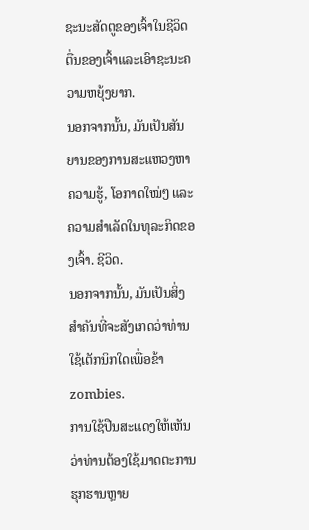ຊະນະສັດຕູຂອງເຈົ້າໃນຊີວິດຕື່ນຂອງເຈົ້າແລະເອົາຊະນະຄວາມຫຍຸ້ງຍາກ.
ນອກຈາກນັ້ນ, ມັນເປັນສັນຍານຂອງການສະແຫວງຫາຄວາມຮູ້, ໂອກາດໃໝ່ໆ ແລະຄວາມສໍາເລັດໃນທຸລະກິດຂອງເຈົ້າ. ຊີວິດ.
ນອກຈາກນັ້ນ, ມັນເປັນສິ່ງສໍາຄັນທີ່ຈະສັງເກດວ່າທ່ານໃຊ້ເຕັກນິກໃດເພື່ອຂ້າ zombies.
ການໃຊ້ປືນສະແດງໃຫ້ເຫັນວ່າທ່ານຕ້ອງໃຊ້ມາດຕະການຮຸກຮານຫຼາຍ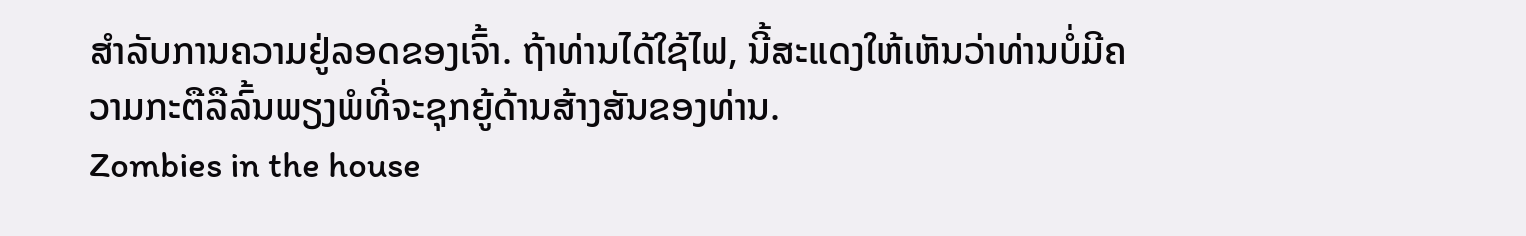ສໍາລັບການຄວາມຢູ່ລອດຂອງເຈົ້າ. ຖ້າທ່ານໄດ້ໃຊ້ໄຟ, ນີ້ສະແດງໃຫ້ເຫັນວ່າທ່ານບໍ່ມີຄວາມກະຕືລືລົ້ນພຽງພໍທີ່ຈະຊຸກຍູ້ດ້ານສ້າງສັນຂອງທ່ານ.
Zombies in the house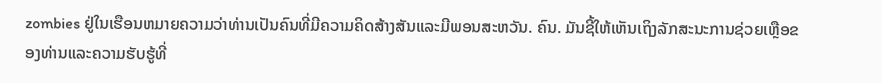zombies ຢູ່ໃນເຮືອນຫມາຍຄວາມວ່າທ່ານເປັນຄົນທີ່ມີຄວາມຄິດສ້າງສັນແລະມີພອນສະຫວັນ. ຄົນ. ມັນຊີ້ໃຫ້ເຫັນເຖິງລັກສະນະການຊ່ວຍເຫຼືອຂອງທ່ານແລະຄວາມຮັບຮູ້ທີ່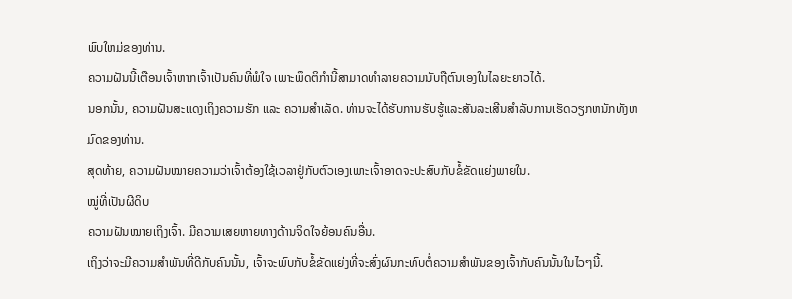ພົບໃຫມ່ຂອງທ່ານ.
ຄວາມຝັນນີ້ເຕືອນເຈົ້າຫາກເຈົ້າເປັນຄົນທີ່ພໍໃຈ ເພາະພຶດຕິກຳນີ້ສາມາດທຳລາຍຄວາມນັບຖືຕົນເອງໃນໄລຍະຍາວໄດ້.
ນອກນັ້ນ, ຄວາມຝັນສະແດງເຖິງຄວາມຮັກ ແລະ ຄວາມສຳເລັດ. ທ່ານຈະໄດ້ຮັບການຮັບຮູ້ແລະສັນລະເສີນສໍາລັບການເຮັດວຽກຫນັກທັງຫມົດຂອງທ່ານ.
ສຸດທ້າຍ, ຄວາມຝັນໝາຍຄວາມວ່າເຈົ້າຕ້ອງໃຊ້ເວລາຢູ່ກັບຕົວເອງເພາະເຈົ້າອາດຈະປະສົບກັບຂໍ້ຂັດແຍ່ງພາຍໃນ.
ໝູ່ທີ່ເປັນຜີດິບ
ຄວາມຝັນໝາຍເຖິງເຈົ້າ. ມີຄວາມເສຍຫາຍທາງດ້ານຈິດໃຈຍ້ອນຄົນອື່ນ.
ເຖິງວ່າຈະມີຄວາມສຳພັນທີ່ດີກັບຄົນນັ້ນ, ເຈົ້າຈະພົບກັບຂໍ້ຂັດແຍ່ງທີ່ຈະສົ່ງຜົນກະທົບຕໍ່ຄວາມສຳພັນຂອງເຈົ້າກັບຄົນນັ້ນໃນໄວໆນີ້.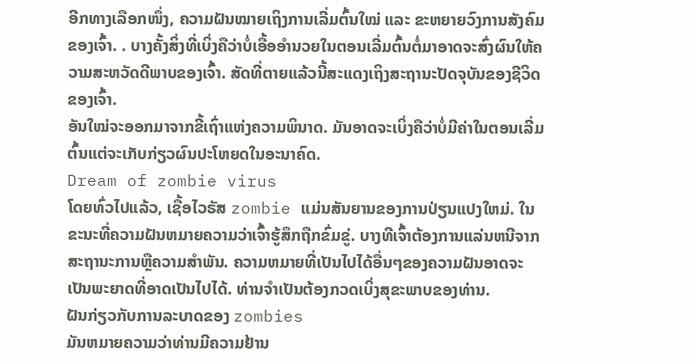ອີກທາງເລືອກໜຶ່ງ, ຄວາມຝັນໝາຍເຖິງການເລີ່ມຕົ້ນໃໝ່ ແລະ ຂະຫຍາຍວົງການສັງຄົມຂອງເຈົ້າ. . ບາງຄັ້ງສິ່ງທີ່ເບິ່ງຄືວ່າບໍ່ເອື້ອອໍານວຍໃນຕອນເລີ່ມຕົ້ນຕໍ່ມາອາດຈະສົ່ງຜົນໃຫ້ຄວາມສະຫວັດດີພາບຂອງເຈົ້າ. ສັດທີ່ຕາຍແລ້ວນີ້ສະແດງເຖິງສະຖານະປັດຈຸບັນຂອງຊີວິດຂອງເຈົ້າ.
ອັນໃໝ່ຈະອອກມາຈາກຂີ້ເຖົ່າແຫ່ງຄວາມພິນາດ. ມັນອາດຈະເບິ່ງຄືວ່າບໍ່ມີຄ່າໃນຕອນເລີ່ມຕົ້ນແຕ່ຈະເກັບກ່ຽວຜົນປະໂຫຍດໃນອະນາຄົດ.
Dream of zombie virus
ໂດຍທົ່ວໄປແລ້ວ, ເຊື້ອໄວຣັສ zombie ແມ່ນສັນຍານຂອງການປ່ຽນແປງໃຫມ່. ໃນຂະນະທີ່ຄວາມຝັນຫມາຍຄວາມວ່າເຈົ້າຮູ້ສຶກຖືກຂົ່ມຂູ່. ບາງທີເຈົ້າຕ້ອງການແລ່ນຫນີຈາກສະຖານະການຫຼືຄວາມສໍາພັນ. ຄວາມຫມາຍທີ່ເປັນໄປໄດ້ອື່ນໆຂອງຄວາມຝັນອາດຈະເປັນພະຍາດທີ່ອາດເປັນໄປໄດ້. ທ່ານຈໍາເປັນຕ້ອງກວດເບິ່ງສຸຂະພາບຂອງທ່ານ.
ຝັນກ່ຽວກັບການລະບາດຂອງ zombies
ມັນຫມາຍຄວາມວ່າທ່ານມີຄວາມຢ້ານ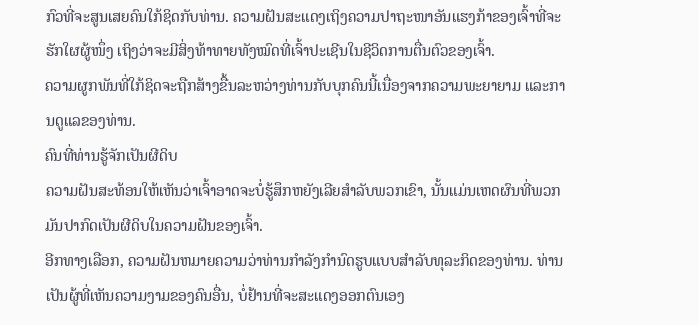ກົວທີ່ຈະສູນເສຍຄົນໃກ້ຊິດກັບທ່ານ. ຄວາມຝັນສະແດງເຖິງຄວາມປາຖະໜາອັນແຮງກ້າຂອງເຈົ້າທີ່ຈະຮັກໃຜຜູ້ໜຶ່ງ ເຖິງວ່າຈະມີສິ່ງທ້າທາຍທັງໝົດທີ່ເຈົ້າປະເຊີນໃນຊີວິດການຕື່ນຕົວຂອງເຈົ້າ.
ຄວາມຜູກພັນທີ່ໃກ້ຊິດຈະຖືກສ້າງຂື້ນລະຫວ່າງທ່ານກັບບຸກຄົນນີ້ເນື່ອງຈາກຄວາມພະຍາຍາມ ແລະການດູແລຂອງທ່ານ.
ຄົນທີ່ທ່ານຮູ້ຈັກເປັນຜີດິບ
ຄວາມຝັນສະທ້ອນໃຫ້ເຫັນວ່າເຈົ້າອາດຈະບໍ່ຮູ້ສຶກຫຍັງເລີຍສຳລັບພວກເຂົາ, ນັ້ນແມ່ນເຫດຜົນທີ່ພວກມັນປາກົດເປັນຜີດິບໃນຄວາມຝັນຂອງເຈົ້າ.
ອີກທາງເລືອກ, ຄວາມຝັນຫມາຍຄວາມວ່າທ່ານກໍາລັງກໍານົດຮູບແບບສໍາລັບທຸລະກິດຂອງທ່ານ. ທ່ານເປັນຜູ້ທີ່ເຫັນຄວາມງາມຂອງຄົນອື່ນ, ບໍ່ຢ້ານທີ່ຈະສະແດງອອກຕົນເອງ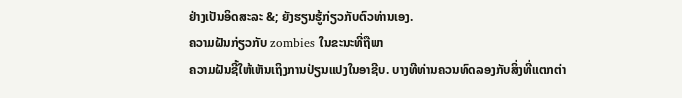ຢ່າງເປັນອິດສະລະ &; ຍັງຮຽນຮູ້ກ່ຽວກັບຕົວທ່ານເອງ.
ຄວາມຝັນກ່ຽວກັບ zombies ໃນຂະນະທີ່ຖືພາ
ຄວາມຝັນຊີ້ໃຫ້ເຫັນເຖິງການປ່ຽນແປງໃນອາຊີບ. ບາງທີທ່ານຄວນທົດລອງກັບສິ່ງທີ່ແຕກຕ່າ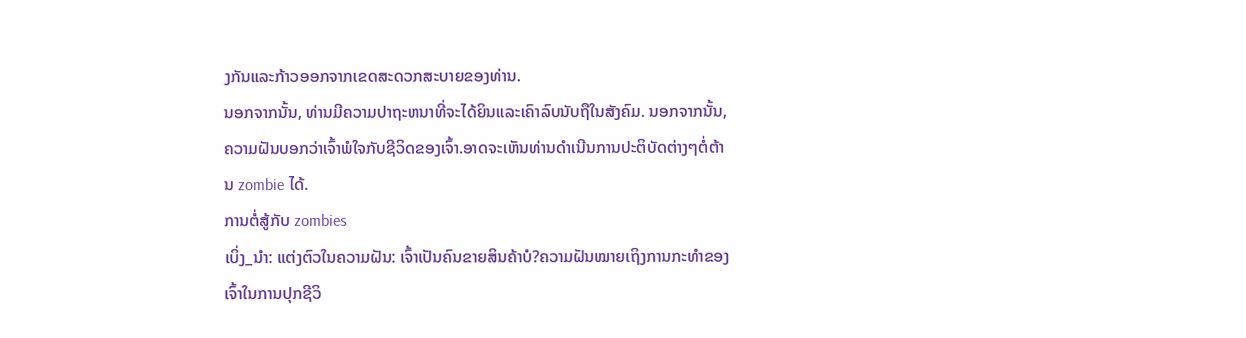ງກັນແລະກ້າວອອກຈາກເຂດສະດວກສະບາຍຂອງທ່ານ.
ນອກຈາກນັ້ນ, ທ່ານມີຄວາມປາຖະຫນາທີ່ຈະໄດ້ຍິນແລະເຄົາລົບນັບຖືໃນສັງຄົມ. ນອກຈາກນັ້ນ, ຄວາມຝັນບອກວ່າເຈົ້າພໍໃຈກັບຊີວິດຂອງເຈົ້າ.ອາດຈະເຫັນທ່ານດໍາເນີນການປະຕິບັດຕ່າງໆຕໍ່ຕ້ານ zombie ໄດ້.
ການຕໍ່ສູ້ກັບ zombies
ເບິ່ງ_ນຳ: ແຕ່ງຕົວໃນຄວາມຝັນ: ເຈົ້າເປັນຄົນຂາຍສິນຄ້າບໍ?ຄວາມຝັນໝາຍເຖິງການກະທຳຂອງເຈົ້າໃນການປຸກຊີວິ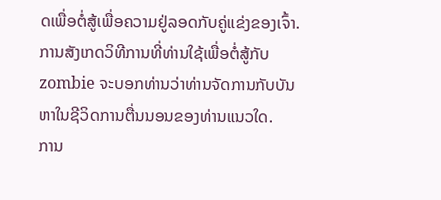ດເພື່ອຕໍ່ສູ້ເພື່ອຄວາມຢູ່ລອດກັບຄູ່ແຂ່ງຂອງເຈົ້າ. ການສັງເກດວິທີການທີ່ທ່ານໃຊ້ເພື່ອຕໍ່ສູ້ກັບ zombie ຈະບອກທ່ານວ່າທ່ານຈັດການກັບບັນຫາໃນຊີວິດການຕື່ນນອນຂອງທ່ານແນວໃດ.
ການ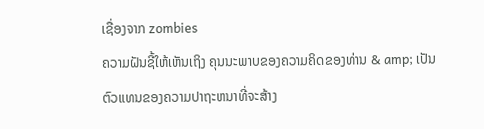ເຊື່ອງຈາກ zombies
ຄວາມຝັນຊີ້ໃຫ້ເຫັນເຖິງ ຄຸນນະພາບຂອງຄວາມຄິດຂອງທ່ານ & amp; ເປັນຕົວແທນຂອງຄວາມປາຖະຫນາທີ່ຈະສ້າງ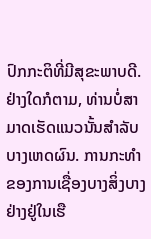ປົກກະຕິທີ່ມີສຸຂະພາບດີ. ຢ່າງໃດກໍຕາມ, ທ່ານບໍ່ສາມາດເຮັດແນວນັ້ນສໍາລັບບາງເຫດຜົນ. ການກະທໍາຂອງການເຊື່ອງບາງສິ່ງບາງຢ່າງຢູ່ໃນເຮື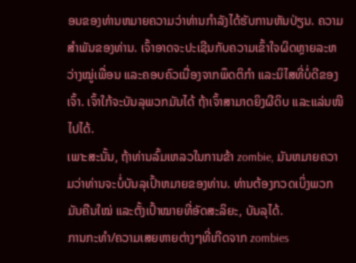ອນຂອງທ່ານຫມາຍຄວາມວ່າທ່ານກໍາລັງໄດ້ຮັບການຫັນປ່ຽນ. ຄວາມສໍາພັນຂອງທ່ານ. ເຈົ້າອາດຈະປະເຊີນກັບຄວາມເຂົ້າໃຈຜິດຫຼາຍລະຫວ່າງໝູ່ເພື່ອນ ແລະຄອບຄົວເນື່ອງຈາກພຶດຕິກຳ ແລະນິໄສທີ່ບໍ່ດີຂອງເຈົ້າ. ເຈົ້າໃກ້ຈະບັນລຸພວກມັນໄດ້ ຖ້າເຈົ້າສາມາດຍິງຜີດິບ ແລະແລ່ນໜີໄປໄດ້.
ເພາະສະນັ້ນ, ຖ້າທ່ານລົ້ມເຫລວໃນການຂ້າ zombie, ມັນຫມາຍຄວາມວ່າທ່ານຈະບໍ່ບັນລຸເປົ້າຫມາຍຂອງທ່ານ. ທ່ານຕ້ອງກວດເບິ່ງພວກມັນຄືນໃໝ່ ແລະຕັ້ງເປົ້າໝາຍທີ່ອັດສະລິຍະ, ບັນລຸໄດ້.
ການກະທຳ/ຄວາມເສຍຫາຍຕ່າງໆທີ່ເກີດຈາກ zombies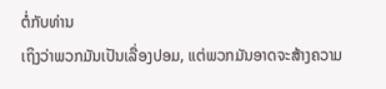ຕໍ່ກັບທ່ານ
ເຖິງວ່າພວກມັນເປັນເລື່ອງປອມ, ແຕ່ພວກມັນອາດຈະສ້າງຄວາມ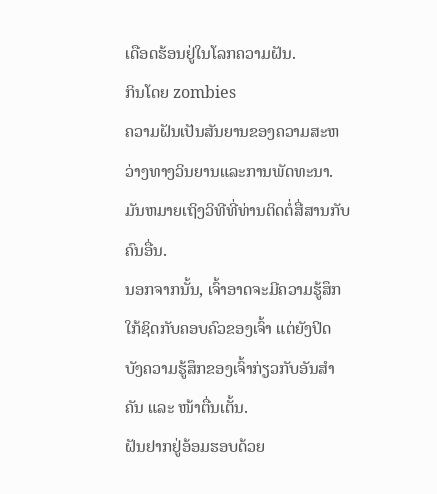ເດືອດຮ້ອນຢູ່ໃນໂລກຄວາມຝັນ.
ກິນໂດຍ zombies
ຄວາມຝັນເປັນສັນຍານຂອງຄວາມສະຫວ່າງທາງວິນຍານແລະການພັດທະນາ. ມັນຫມາຍເຖິງວິທີທີ່ທ່ານຕິດຕໍ່ສື່ສານກັບຄົນອື່ນ.
ນອກຈາກນັ້ນ, ເຈົ້າອາດຈະມີຄວາມຮູ້ສຶກໃກ້ຊິດກັບຄອບຄົວຂອງເຈົ້າ ແຕ່ຍັງປິດບັງຄວາມຮູ້ສຶກຂອງເຈົ້າກ່ຽວກັບອັນສຳຄັນ ແລະ ໜ້າຕື່ນເຕັ້ນ.
ຝັນຢາກຢູ່ອ້ອມຮອບດ້ວຍ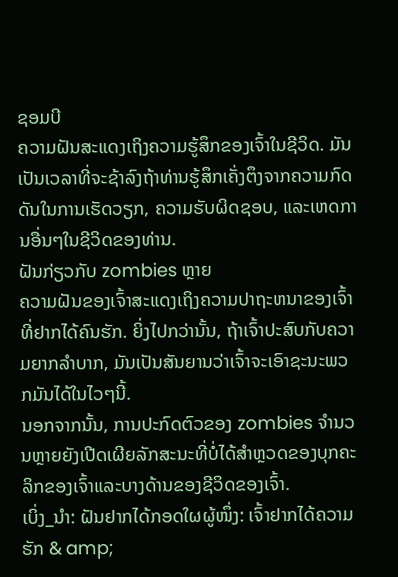ຊອມບີ
ຄວາມຝັນສະແດງເຖິງຄວາມຮູ້ສຶກຂອງເຈົ້າໃນຊີວິດ. ມັນເປັນເວລາທີ່ຈະຊ້າລົງຖ້າທ່ານຮູ້ສຶກເຄັ່ງຕຶງຈາກຄວາມກົດດັນໃນການເຮັດວຽກ, ຄວາມຮັບຜິດຊອບ, ແລະເຫດການອື່ນໆໃນຊີວິດຂອງທ່ານ.
ຝັນກ່ຽວກັບ zombies ຫຼາຍ
ຄວາມຝັນຂອງເຈົ້າສະແດງເຖິງຄວາມປາຖະຫນາຂອງເຈົ້າທີ່ຢາກໄດ້ຄົນຮັກ. ຍິ່ງໄປກວ່ານັ້ນ, ຖ້າເຈົ້າປະສົບກັບຄວາມຍາກລໍາບາກ, ມັນເປັນສັນຍານວ່າເຈົ້າຈະເອົາຊະນະພວກມັນໄດ້ໃນໄວໆນີ້.
ນອກຈາກນັ້ນ, ການປະກົດຕົວຂອງ zombies ຈໍານວນຫຼາຍຍັງເປີດເຜີຍລັກສະນະທີ່ບໍ່ໄດ້ສໍາຫຼວດຂອງບຸກຄະລິກຂອງເຈົ້າແລະບາງດ້ານຂອງຊີວິດຂອງເຈົ້າ.
ເບິ່ງ_ນຳ: ຝັນຢາກໄດ້ກອດໃຜຜູ້ໜຶ່ງ: ເຈົ້າຢາກໄດ້ຄວາມຮັກ & amp;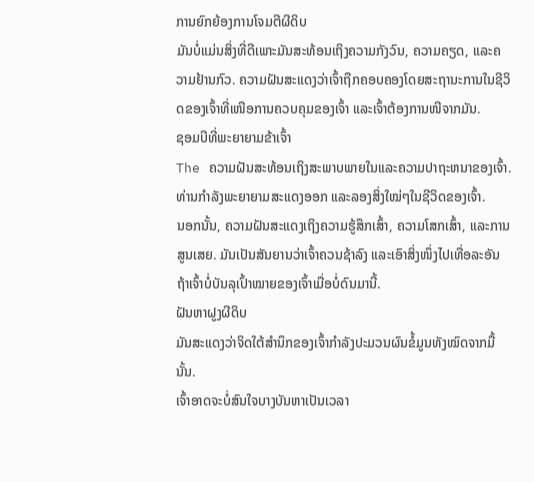ການຍົກຍ້ອງການໂຈມຕີຜີດິບ
ມັນບໍ່ແມ່ນສິ່ງທີ່ດີເພາະມັນສະທ້ອນເຖິງຄວາມກັງວົນ, ຄວາມຄຽດ, ແລະຄວາມຢ້ານກົວ. ຄວາມຝັນສະແດງວ່າເຈົ້າຖືກຄອບຄອງໂດຍສະຖານະການໃນຊີວິດຂອງເຈົ້າທີ່ເໜືອການຄວບຄຸມຂອງເຈົ້າ ແລະເຈົ້າຕ້ອງການໜີຈາກມັນ.
ຊອມບີທີ່ພະຍາຍາມຂ້າເຈົ້າ
The ຄວາມຝັນສະທ້ອນເຖິງສະພາບພາຍໃນແລະຄວາມປາຖະຫນາຂອງເຈົ້າ. ທ່ານກຳລັງພະຍາຍາມສະແດງອອກ ແລະລອງສິ່ງໃໝ່ໆໃນຊີວິດຂອງເຈົ້າ.
ນອກນັ້ນ, ຄວາມຝັນສະແດງເຖິງຄວາມຮູ້ສຶກເສົ້າ, ຄວາມໂສກເສົ້າ, ແລະການສູນເສຍ. ມັນເປັນສັນຍານວ່າເຈົ້າຄວນຊ້າລົງ ແລະເອົາສິ່ງໜຶ່ງໄປເທື່ອລະອັນ ຖ້າເຈົ້າບໍ່ບັນລຸເປົ້າໝາຍຂອງເຈົ້າເມື່ອບໍ່ດົນມານີ້.
ຝັນຫາຝູງຜີດິບ
ມັນສະແດງວ່າຈິດໃຕ້ສຳນຶກຂອງເຈົ້າກຳລັງປະມວນຜົນຂໍ້ມູນທັງໝົດຈາກມື້ນັ້ນ.
ເຈົ້າອາດຈະບໍ່ສົນໃຈບາງບັນຫາເປັນເວລາ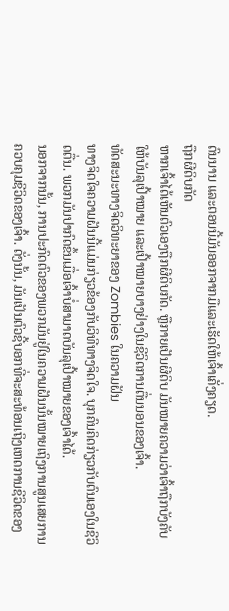ດົນນານ ແລະຕອນນີ້ມັນອອກຈາກມືແລະເຮັດໃຫ້ເຈົ້າເຄັ່ງຄຽດ.
ຖືກຜີດິບກັດ
ຫາກເຈົ້າໄດ້ເຫັນຕົວເອງຖືກຜີດິບກັດ. ຫຼືກາຍເປັນຜີດິບ ມັນໝາຍຄວາມວ່າເຈົ້າຖືກບັງຄັບໃຫ້ບັນລຸເປົ້າໝາຍ ແລະເປົ້າໝາຍບາງຢ່າງໃນຊີວິດການຕື່ນນອນຂອງເຈົ້າ.
ທັດສະນະທາງຈິດວິທະຍາຂອງ Zombies ໃນຄວາມຝັນ
ທາງຈິດໃຈຄວາມຝັນນີ້ແມ່ນກ່ຽວຂ້ອງກັບວິທີທາງຈິດໃຈ. ບຸກຄົນຄິດກ່ຽວກັບຕົນເອງໃນຊີວິດຕື່ນ. ພວກມັນປາກົດຂຶ້ນເມື່ອເຈົ້າບໍ່ສາມາດບັນລຸເປົ້າໝາຍຂອງເຈົ້າໄດ້.
ນອກຈາກນັ້ນ, ການປະກົດຕົວຂອງພວກມັນຢູ່ໃນຄວາມຝັນນັ້ນໝາຍເຖິງການສູນເສຍການຄວບຄຸມຊີວິດຂອງເຈົ້າ. ດັ່ງນັ້ນ, ມັນເປັນຕົວຊີ້ບອກທີ່ຈະສະທ້ອນເຖິງເຫດການຊີວິດຂອງ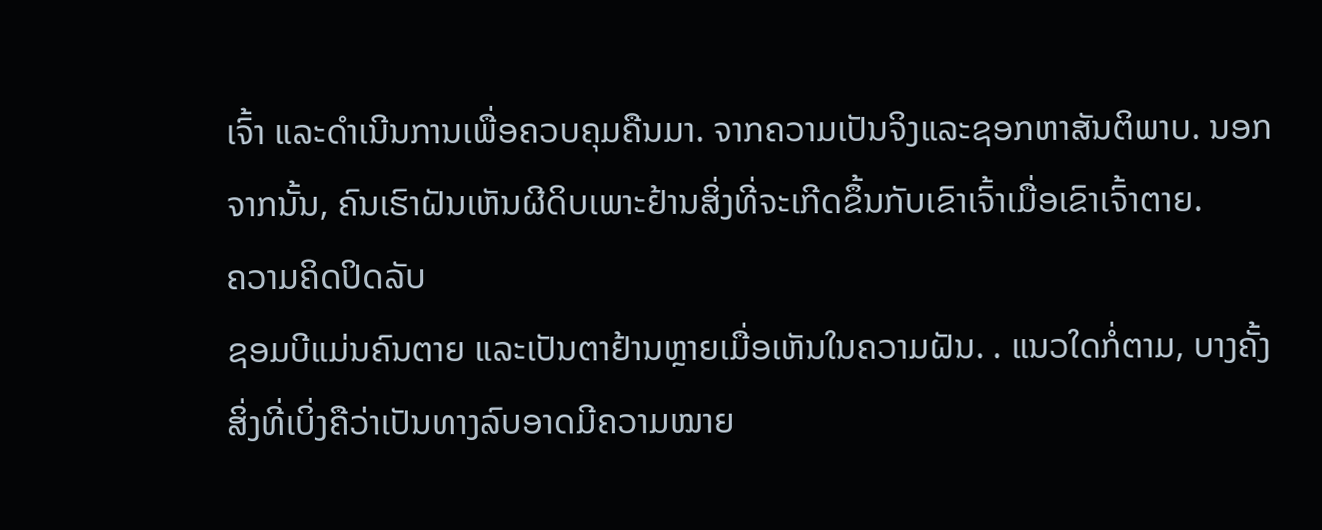ເຈົ້າ ແລະດໍາເນີນການເພື່ອຄວບຄຸມຄືນມາ. ຈາກຄວາມເປັນຈິງແລະຊອກຫາສັນຕິພາບ. ນອກຈາກນັ້ນ, ຄົນເຮົາຝັນເຫັນຜີດິບເພາະຢ້ານສິ່ງທີ່ຈະເກີດຂຶ້ນກັບເຂົາເຈົ້າເມື່ອເຂົາເຈົ້າຕາຍ.
ຄວາມຄິດປິດລັບ
ຊອມບີແມ່ນຄົນຕາຍ ແລະເປັນຕາຢ້ານຫຼາຍເມື່ອເຫັນໃນຄວາມຝັນ. . ແນວໃດກໍ່ຕາມ, ບາງຄັ້ງສິ່ງທີ່ເບິ່ງຄືວ່າເປັນທາງລົບອາດມີຄວາມໝາຍ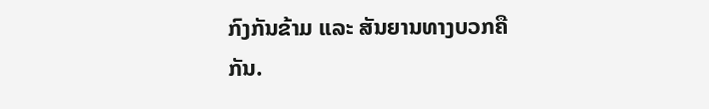ກົງກັນຂ້າມ ແລະ ສັນຍານທາງບວກຄືກັນ.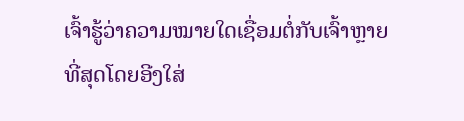ເຈົ້າຮູ້ວ່າຄວາມໝາຍໃດເຊື່ອມຕໍ່ກັບເຈົ້າຫຼາຍທີ່ສຸດໂດຍອີງໃສ່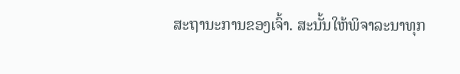ສະຖານະການຂອງເຈົ້າ. ສະນັ້ນໃຫ້ພິຈາລະນາທຸກ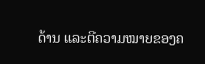ດ້ານ ແລະຕີຄວາມໝາຍຂອງຄ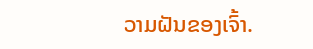ວາມຝັນຂອງເຈົ້າ.